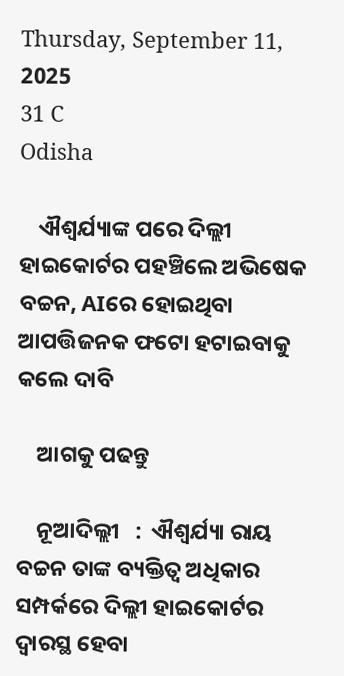Thursday, September 11, 2025
31 C
Odisha

    ଐଶ୍ୱର୍ଯ୍ୟାଙ୍କ ପରେ ଦିଲ୍ଲୀ ହାଇକୋର୍ଟର ପହଞ୍ଚିଲେ ଅଭିଷେକ ବଚ୍ଚନ, AIରେ ହୋଇଥିବା ଆପତ୍ତିଜନକ ଫଟୋ ହଟାଇବାକୁ କଲେ ଦାବି

    ଆଗକୁ ପଢନ୍ତୁ

    ନୂଆଦିଲ୍ଲୀ   :  ଐଶ୍ୱର୍ଯ୍ୟା ରାୟ ବଚ୍ଚନ ତାଙ୍କ ବ୍ୟକ୍ତିତ୍ୱ ଅଧିକାର ସମ୍ପର୍କରେ ଦିଲ୍ଲୀ ହାଇକୋର୍ଟର ଦ୍ୱାରସ୍ଥ ହେବା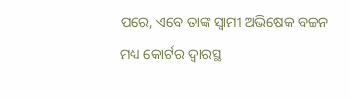ପରେ, ଏବେ ତାଙ୍କ ସ୍ୱାମୀ ଅଭିଷେକ ବଚ୍ଚନ ମଧ୍ୟ କୋର୍ଟର ଦ୍ୱାରସ୍ଥ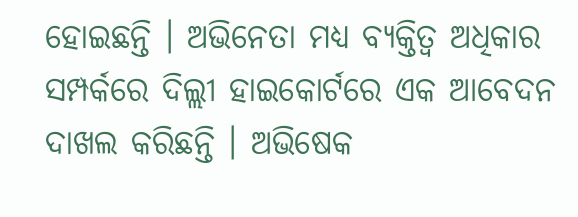ହୋଇଛନ୍ତି । ଅଭିନେତା ମଧ୍ୟ ବ୍ୟକ୍ତିତ୍ୱ ଅଧିକାର ସମ୍ପର୍କରେ ଦିଲ୍ଲୀ ହାଇକୋର୍ଟରେ ଏକ ଆବେଦନ ଦାଖଲ କରିଛନ୍ତି । ଅଭିଷେକ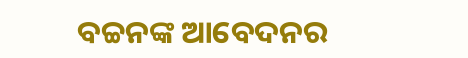ବଚ୍ଚନଙ୍କ ଆବେଦନର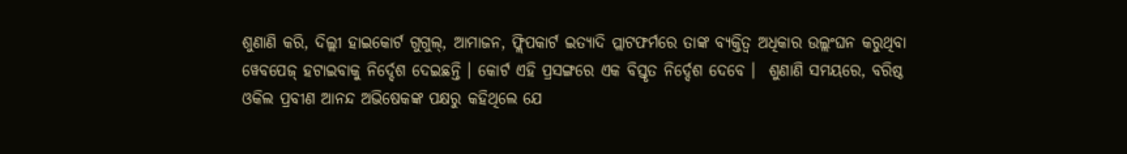ଶୁଣାଣି କରି, ଦିଲ୍ଲୀ ହାଇକୋର୍ଟ ଗୁଗୁଲ୍, ଆମାଜନ, ଫ୍ଲିପକାର୍ଟ ଇତ୍ୟାଦି ପ୍ଲାଟଫର୍ମରେ ତାଙ୍କ ବ୍ୟକ୍ତିତ୍ୱ ଅଧିକାର ଉଲ୍ଲଂଘନ କରୁଥିବା ୱେବପେଜ୍ ହଟାଇବାକୁ ନିର୍ଦ୍ଦେଶ ଦେଇଛନ୍ତି । କୋର୍ଟ ଏହି ପ୍ରସଙ୍ଗରେ ଏକ ବିସ୍ତୃତ ନିର୍ଦ୍ଦେଶ ଦେବେ ।  ଶୁଣାଣି ସମୟରେ, ବରିଷ୍ଠ ଓକିଲ ପ୍ରବୀଣ ଆନନ୍ଦ ଅଭିଷେକଙ୍କ ପକ୍ଷରୁ କହିଥିଲେ ଯେ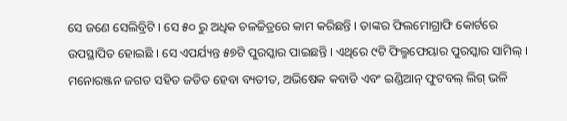ସେ ଜଣେ ସେଲିବ୍ରିଟି । ସେ ୫୦ ରୁ ଅଧିକ ଚଳଚ୍ଚିତ୍ରରେ କାମ କରିଛନ୍ତି । ତାଙ୍କର ଫିଲମୋଗ୍ରାଫି କୋର୍ଟରେ ଉପସ୍ଥାପିତ ହୋଇଛି । ସେ ଏପର୍ଯ୍ୟନ୍ତ ୫୭ଟି ପୁରସ୍କାର ପାଇଛନ୍ତି । ଏଥିରେ ୯ଟି ଫିଲ୍ମଫେୟାର ପୁରସ୍କାର ସାମିଲ୍ । ମନୋରଞ୍ଜନ ଜଗତ ସହିତ ଜଡିତ ହେବା ବ୍ୟତୀତ, ଅଭିଷେକ କବାଡି ଏବଂ ଇଣ୍ଡିଆନ୍ ଫୁଟବଲ୍ ଲିଗ୍ ଭଳି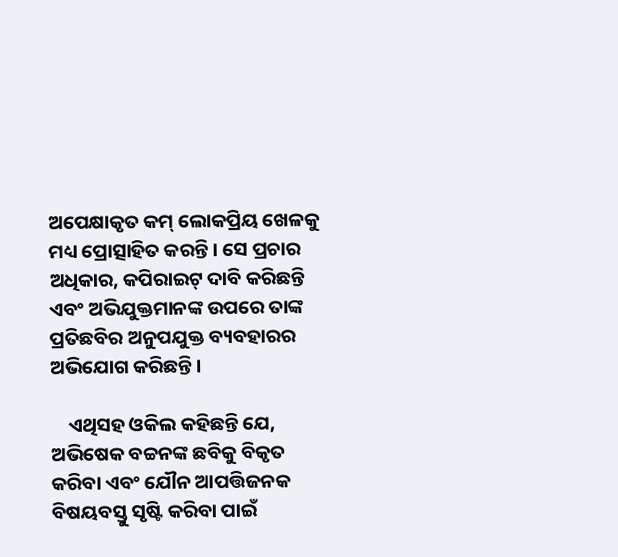ଅପେକ୍ଷାକୃତ କମ୍ ଲୋକପ୍ରିୟ ଖେଳକୁ ମଧ୍ୟ ପ୍ରୋତ୍ସାହିତ କରନ୍ତି । ସେ ପ୍ରଚାର ଅଧିକାର, କପିରାଇଟ୍ ଦାବି କରିଛନ୍ତି ଏବଂ ଅଭିଯୁକ୍ତମାନଙ୍କ ଉପରେ ତାଙ୍କ ପ୍ରତିଛବିର ଅନୁପଯୁକ୍ତ ବ୍ୟବହାରର ଅଭିଯୋଗ କରିଛନ୍ତି ।

    ଏଥିସହ ଓକିଲ କହିଛନ୍ତି ଯେ, ଅଭିଷେକ ବଚ୍ଚନଙ୍କ ଛବିକୁ ବିକୃତ କରିବା ଏବଂ ଯୌନ ଆପତ୍ତିଜନକ ବିଷୟବସ୍ତୁ ସୃଷ୍ଟି କରିବା ପାଇଁ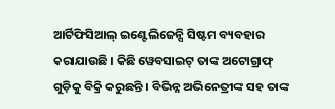ଆର୍ଟିଫିସିଆଲ୍ ଇଣ୍ଟେଲିଜେନ୍ସି ସିଷ୍ଟମ ବ୍ୟବହାର କରାଯାଉଛି । କିଛି ୱେବସାଇଟ୍ ତାଙ୍କ ଅଟୋଗ୍ରାଫ୍ ଗୁଡ଼ିକୁ ବିକ୍ରି କରୁଛନ୍ତି । ବିଭିନ୍ନ ଅଭିନେତ୍ରୀଙ୍କ ସହ ତାଙ୍କ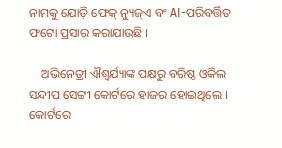ନାମକୁ ଯୋଡ଼ି ଫେକ୍ ନ୍ୟୁଜ୍ଏ ବଂ AI-ପରିବର୍ତ୍ତିତ ଫଟୋ ପ୍ରସାର କରାଯାଉଛି ।

    ଅଭିନେତ୍ରୀ ଐଶ୍ୱର୍ଯ୍ୟାଙ୍କ ପକ୍ଷରୁ ବରିଷ୍ଠ ଓକିଲ ସନ୍ଦୀପ ସେଟ୍ଟୀ କୋର୍ଟରେ ହାଜର ହୋଇଥିଲେ । କୋର୍ଟରେ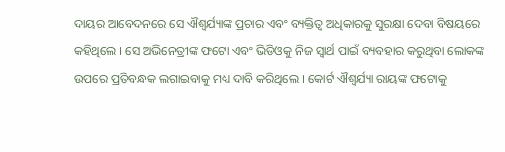ଦାୟର ଆବେଦନରେ ସେ ଐଶ୍ୱର୍ଯ୍ୟାଙ୍କ ପ୍ରଚାର ଏବଂ ବ୍ୟକ୍ତିତ୍ୱ ଅଧିକାରକୁ ସୁରକ୍ଷା ଦେବା ବିଷୟରେ କହିଥିଲେ । ସେ ଅଭିନେତ୍ରୀଙ୍କ ଫଟୋ ଏବଂ ଭିଡିଓକୁ ନିଜ ସ୍ୱାର୍ଥ ପାଇଁ ବ୍ୟବହାର କରୁଥିବା ଲୋକଙ୍କ ଉପରେ ପ୍ରତିବନ୍ଧକ ଲଗାଇବାକୁ ମଧ୍ୟ ଦାବି କରିଥିଲେ । କୋର୍ଟ ଐଶ୍ୱର୍ଯ୍ୟା ରାୟଙ୍କ ଫଟୋକୁ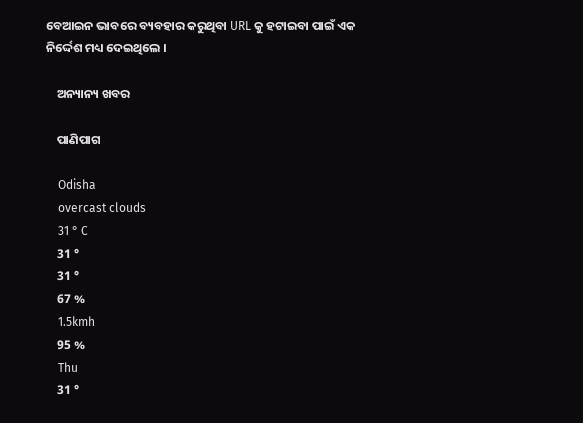ବେଆଇନ ଭାବରେ ବ୍ୟବହାର କରୁଥିବା URL କୁ ହଟାଇବା ପାଇଁ ଏକ ନିର୍ଦ୍ଦେଶ ମଧ୍ୟ ଦେଇଥିଲେ ।

    ଅନ୍ୟାନ୍ୟ ଖବର

    ପାଣିପାଗ

    Odisha
    overcast clouds
    31 ° C
    31 °
    31 °
    67 %
    1.5kmh
    95 %
    Thu
    31 °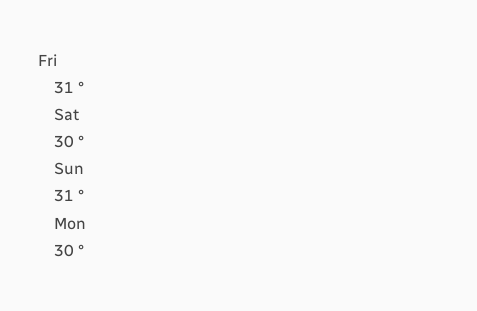Fri
    31 °
    Sat
    30 °
    Sun
    31 °
    Mon
    30 °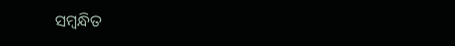ସମ୍ବନ୍ଧିତ